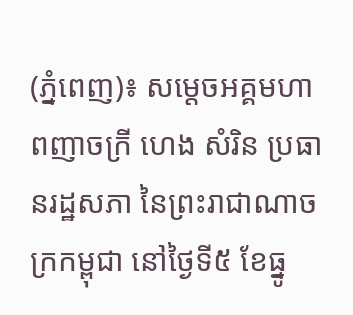(ភ្នំពេញ)៖ សម្ដេចអគ្គមហាពញាចក្រី ហេង សំរិន ប្រធានរដ្ឋសភា នៃព្រះរាជាណាចក្រកម្ពុជា នៅថ្ងៃទី៥ ខែធ្នូ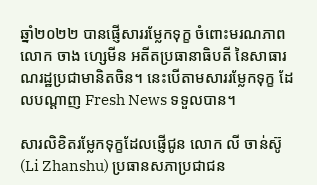ឆ្នាំ២០២២ បានផ្ញើសាររម្លែកទុក្ខ ចំពោះមរណភាពលោក ចាង ហ្សេមីន អតីតប្រធានាធិបតី នៃសាធារណរដ្ឋប្រជាមានិតចិន។ នេះបើតាមសាររម្លែកទុក្ខ ដែលបណ្តាញ Fresh News ទទួលបាន។

សារលិខិតរម្លែកទុក្ខដែលផ្ញើជូន លោក លី ចាន់ស៊ូ (Li Zhanshu) ប្រធានសភាប្រជាជន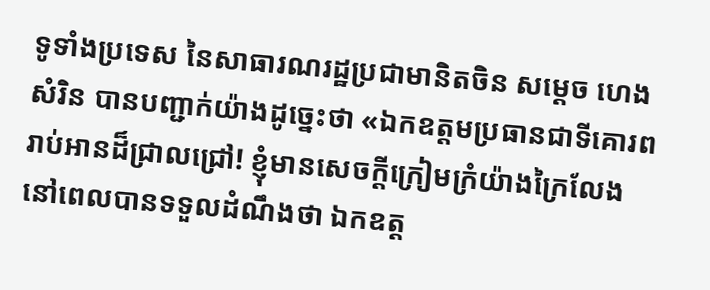ទូទាំងប្រទេស នៃសាធារណរដ្ឋប្រជាមានិតចិន សម្តេច ហេង សំរិន បានបញ្ជាក់យ៉ាងដូច្នេះថា «ឯកឧត្តមប្រធានជាទីគោរពរាប់អានដ៏ជ្រាលជ្រៅ! ខ្ញុំមានសេចក្ដីក្រៀមក្រំយ៉ាងក្រៃលែង នៅពេលបានទទួលដំណឹងថា ឯកឧត្ត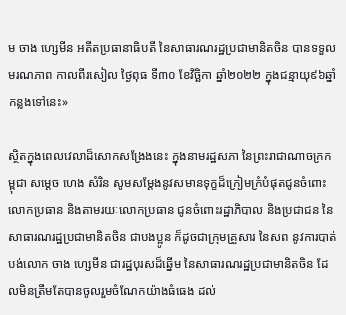ម ចាង ហ្សេមីន អតីតប្រធានាធិបតី នៃសាធារណរដ្ឋប្រជាមានិតចិន បានទទួលមរណភាព កាលពីរសៀល ថ្ងៃពុធ ទី៣០ ខែវិច្ឆិកា ឆ្នាំ២០២២ ក្នុងជន្មាយុ៩៦ឆ្នាំ កន្លងទៅនេះ»

ស្ថិតក្នុងពេលវេលាដ៏សោកសង្រែងនេះ ក្នុងនាមរដ្ឋសភា នៃព្រះរាជាណាចក្រកម្ពុជា សម្តេច ហេង សំរិន សូមសម្ដែងនូវសមានទុក្ខដ៏ក្រៀមក្រំបំផុតជូនចំពោះលោកប្រធាន និងតាមរយៈលោកប្រធាន ជូនចំពោះរដ្ឋាភិបាល និងប្រជាជន នៃសាធារណរដ្ឋប្រជាមានិតចិន ជាបងប្អូន ក៏ដូចជាក្រុមគ្រួសារ នៃសព នូវការបាត់បង់លោក ចាង ហ្សេមីន ជារដ្ឋបុរសដ៏ឆ្នើម នៃសាធារណរដ្ឋប្រជាមានិតចិន ដែលមិនត្រឹមតែបានចូលរួមចំណែកយ៉ាងធំធេង ដល់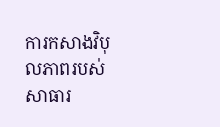ការកសាងវិបុលភាពរបស់សាធារ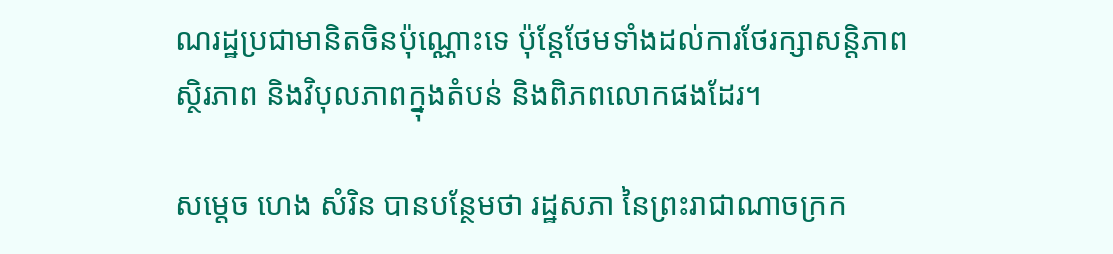ណរដ្ឋប្រជាមានិតចិនប៉ុណ្ណោះទេ ប៉ុន្តែថែមទាំងដល់ការថែរក្សាសន្តិភាព ស្ថិរភាព និងវិបុលភាពក្នុងតំបន់ និងពិភពលោកផងដែរ។

សម្តេច ហេង សំរិន បានបន្ថែមថា រដ្ឋសភា នៃព្រះរាជាណាចក្រក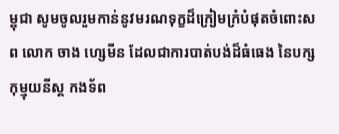ម្ពុជា សូមចូលរួមកាន់នូវមរណទុក្ខដ៏ក្រៀមក្រំបំផុតចំពោះសព លោក ចាង ហ្សេមីន ដែលជាការបាត់បង់ដ៏ធំធេង នៃបក្សកុម្មុយនីស្ត កងទ័ព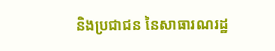និងប្រជាជន នៃសាធារណរដ្ឋ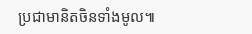ប្រជាមានិតចិនទាំងមូល៕